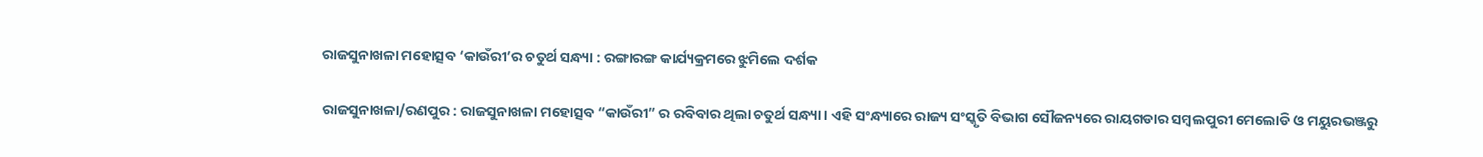ରାଜସୁନାଖଳା ମହୋତ୍ସବ ‘କାଉଁରୀ’ର ଚତୁର୍ଥ ସନ୍ଧ୍ୟା : ରଙ୍ଗାରଙ୍ଗ କାର୍ଯ୍ୟକ୍ରମରେ ଝୁମିଲେ ଦର୍ଶକ

ରାଜସୁନାଖଳା/ରଣପୁର : ରାଜସୁନାଖଳା ମହୋତ୍ସବ “କାଉଁରୀ” ର ରବିବାର ଥିଲା ଚତୁର୍ଥ ସନ୍ଧ୍ୟା । ଏହି ସଂନ୍ଧ୍ୟାରେ ରାଜ୍ୟ ସଂସ୍କୃତି ବିଭାଗ ସୌଜନ୍ୟରେ ରାୟଗଡାର ସମ୍ବଲପୁରୀ ମେଲୋଡି ଓ ମୟୁରଭଞ୍ଜରୁ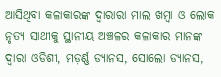ଆସିଥିବା କଳାକାରଙ୍କ ଦ୍ୱାରାରା ମାଲ ଖମ୍ବା ଓ ଲୋକ ନୃତ୍ୟ ସାଥୀକୁ ସ୍ଥାନୀୟ ଅଞ୍ଚଳର କଳାକାର ମାନଙ୍କ ଦ୍ୱାରା ଓଡିଶୀ, ମଡ଼ର୍ଣ୍ଣ ଡ୍ୟାନସ, ସୋଲୋ ଡ୍ୟାନସ,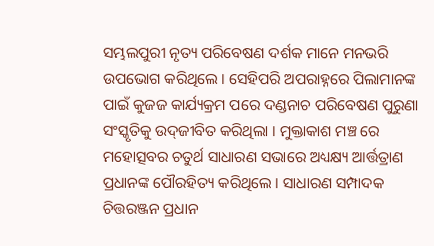ସମ୍ଭଲପୁରୀ ନୃତ୍ୟ ପରିବେଷଣ ଦର୍ଶକ ମାନେ ମନଭରି ଉପଭୋଗ କରିଥିଲେ । ସେହିପରି ଅପରାହ୍ନରେ ପିଲାମାନଙ୍କ ପାଇଁ କୁଜଜ କାର୍ଯ୍ୟକ୍ରମ ପରେ ଦଣ୍ଡନାଚ ପରିବେଷଣ ପୁରୁଣା ସଂସ୍କୃତିକୁ ଉଦ୍‌ଜୀବିତ କରିଥିଲା । ମୁକ୍ତାକାଶ ମଞ୍ଚ ରେ ମହୋତ୍ସବର ଚତୁର୍ଥ ସାଧାରଣ ସଭାରେ ଅଧ୍ୟକ୍ଷ୍ୟ ଆର୍ତ୍ତତ୍ରାଣ ପ୍ରଧାନଙ୍କ ପୌରହିତ୍ୟ କରିଥିଲେ । ସାଧାରଣ ସମ୍ପାଦକ ଚିତ୍ତରଞ୍ଜନ ପ୍ରଧାନ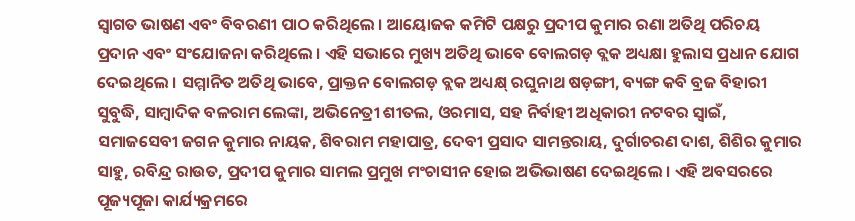ସ୍ୱାଗତ ଭାଷଣ ଏବଂ ବିବରଣୀ ପାଠ କରିଥିଲେ । ଆୟୋଜକ କମିଟି ପକ୍ଷରୁ ପ୍ରଦୀପ କୁମାର ରଣା ଅତିଥି ପରିଚୟ ପ୍ରଦାନ ଏବଂ ସଂଯୋଜନା କରିଥିଲେ । ଏହି ସଭାରେ ମୁଖ୍ୟ ଅତିଥି ଭାବେ ବୋଲଗଡ଼ ବ୍ଲକ ଅଧ୍ୟକ୍ଷା ହୁଲାସ ପ୍ରଧାନ ଯୋଗ ଦେଇଥିଲେ । ସମ୍ମାନିତ ଅତିଥି ଭାବେ, ପ୍ରାକ୍ତନ ବୋଲଗଡ଼ ବ୍ଲକ ଅଧ୍ୟକ୍ଷ୍ ରଘୁନାଥ ଷଡ଼ଙ୍ଗୀ, ବ୍ୟଙ୍ଗ କବି ବ୍ରଜ ବିହାରୀ ସୁବୁଦ୍ଧି, ସାମ୍ବାଦିକ ବଳରାମ ଲେଙ୍କା, ଅଭିନେତ୍ରୀ ଶୀତଲ, ଓରମାସ, ସହ ନିର୍ବାହୀ ଅଧିକାରୀ ନଟବର ସ୍ୱାଇଁ, ସମାଜସେବୀ ଜଗନ କୁମାର ନାୟକ, ଶିବରାମ ମହାପାତ୍ର, ଦେବୀ ପ୍ରସାଦ ସାମନ୍ତରାୟ, ଦୁର୍ଗାଚରଣ ଦାଶ, ଶିଶିର କୁମାର ସାହୁ, ରବିନ୍ଦ୍ର ରାଉତ, ପ୍ରଦୀପ କୁମାର ସାମଲ ପ୍ରମୁଖ ମଂଚାସୀନ ହୋଇ ଅଭିଭାଷଣ ଦେଇଥିଲେ । ଏହି ଅବସରରେ ପୂଜ୍ୟପୂଜା କାର୍ଯ୍ୟକ୍ରମରେ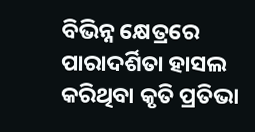ବିଭିନ୍ନ କ୍ଷେତ୍ରରେ ପାରାଦର୍ଶିତା ହାସଲ କରିଥିବା କୃତି ପ୍ରତିଭା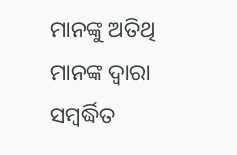ମାନଙ୍କୁ ଅତିଥି ମାନଙ୍କ ଦ୍ୱାରା ସମ୍ବର୍ଦ୍ଧିତ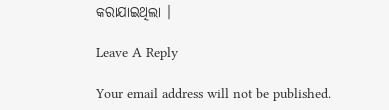କରାଯାଇଥିଲା ।

Leave A Reply

Your email address will not be published.